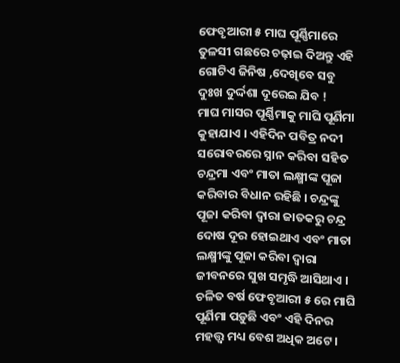ଫେବୃଆରୀ ୫ ମାଘ ପୂର୍ଣ୍ଣିମାରେ ତୁଳସୀ ଗଛରେ ଚଢ଼ାଇ ଦିଅନ୍ତୁ ଏହି ଗୋଟିଏ ଜିନିଷ ,ଦେଖିବେ ସବୁ ଦୁଃଖ ଦୁର୍ଦ୍ଦଶା ଦୂରେଇ ଯିବ !
ମାଘ ମାସର ପୂର୍ଣ୍ଣିମାକୁ ମାଘି ପୂର୍ଣିମା କୁହାଯାଏ । ଏହିଦିନ ପବିତ୍ର ନଦୀ ସରୋବରରେ ସ୍ନାନ କରିବା ସହିତ ଚନ୍ଦ୍ରମା ଏବଂ ମାତା ଲକ୍ଷ୍ମୀଙ୍କ ପୂଜା କରିବାର ବିଧାନ ରହିଛି । ଚନ୍ଦ୍ରଙ୍କୁ ପୂଜା କରିବା ଦ୍ୱାରା ଜାତକରୁ ଚନ୍ଦ୍ର ଦୋଷ ଦୂର ହୋଇଥାଏ ଏବଂ ମାତା ଲକ୍ଷ୍ମୀଙ୍କୁ ପୂଜା କରିବା ଦ୍ୱାରା ଜୀବନରେ ସୁଖ ସମୃଦ୍ଧି ଆସିଥାଏ । ଚଳିତ ବର୍ଷ ଫେବୃଆରୀ ୫ ରେ ମାଘି ପୂର୍ଣିମା ପଡ଼ୁଛି ଏବଂ ଏହି ଦିନର ମହତ୍ତ୍ୱ ମଧ୍ୟ ବେଶ ଅଧିକ ଅଟେ ।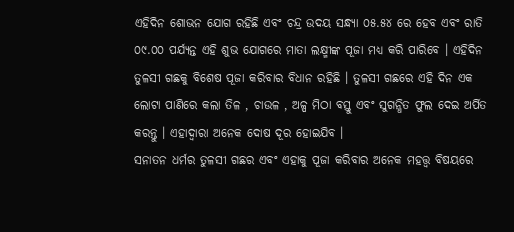ଏହିଦିନ ଶୋଭନ ଯୋଗ ରହିଛି ଏବଂ ଚନ୍ଦ୍ର ଉଦୟ ସନ୍ଧ୍ୟା ୦୫.୫୪ ରେ ହେବ ଏବଂ ରାତି ୦୯.୦୦ ପର୍ଯ୍ୟନ୍ତ ଏହି ଶୁଭ ଯୋଗରେ ମାତା ଲକ୍ଷ୍ମୀଙ୍କ ପୂଜା ମଧ୍ୟ କରି ପାରିବେ । ଏହିଦିନ ତୁଳସୀ ଗଛକୁ ବିଶେଷ ପୂଜା କରିବାର ବିଧାନ ରହିଛି । ତୁଳସୀ ଗଛରେ ଏହି ଦିନ ଏକ ଲୋଟା ପାଣିରେ କଲା ତିଳ , ଚାଉଳ , ଅଳ୍ପ ମିଠା ବସ୍ତୁ ଏବଂ ସୁଗନ୍ଧିତ ଫୁଲ ଦେଇ ଅର୍ପିତ କରନ୍ତୁ । ଏହାଦ୍ବାରା ଅନେକ ଦୋଷ ଦୂର ହୋଇଯିବ ।
ସନାତନ ଧର୍ମର ତୁଳସୀ ଗଛର ଏବଂ ଏହାକୁ ପୂଜା କରିବାର ଅନେକ ମହତ୍ତ୍ୱ ବିଷୟରେ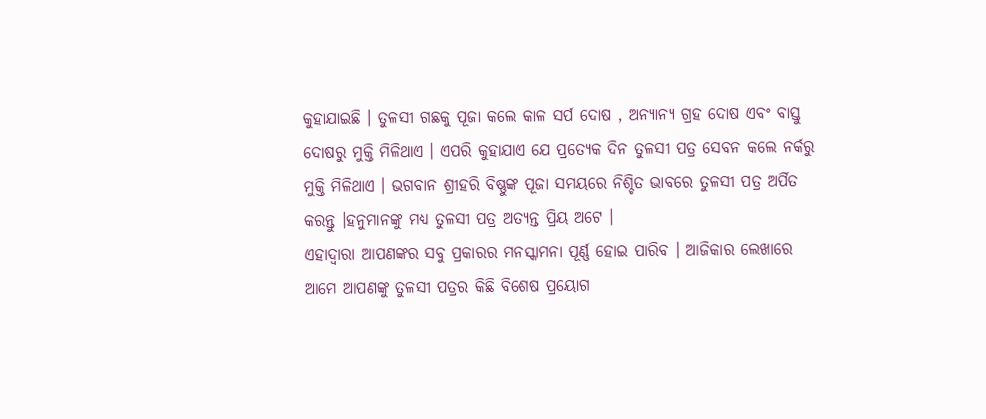କୁହାଯାଇଛି । ତୁଳସୀ ଗଛକୁ ପୂଜା କଲେ କାଳ ସର୍ପ ଦୋଷ , ଅନ୍ୟାନ୍ୟ ଗ୍ରହ ଦୋଷ ଏବଂ ବାସ୍ତୁ ଦୋଷରୁ ମୁକ୍ତି ମିଳିଥାଏ । ଏପରି କୁହାଯାଏ ଯେ ପ୍ରତ୍ୟେକ ଦିନ ତୁଳସୀ ପତ୍ର ସେବନ କଲେ ନର୍କରୁ ମୁକ୍ତି ମିଳିଥାଏ । ଭଗବାନ ଶ୍ରୀହରି ବିଷ୍ଣୁଙ୍କ ପୂଜା ସମୟରେ ନିଶ୍ଚିତ ଭାବରେ ତୁଳସୀ ପତ୍ର ଅର୍ପିତ କରନ୍ତୁ ।ହନୁମାନଙ୍କୁ ମଧ୍ୟ ତୁଳସୀ ପତ୍ର ଅତ୍ୟନ୍ତ ପ୍ରିୟ ଅଟେ ।
ଏହାଦ୍ବାରା ଆପଣଙ୍କର ସବୁ ପ୍ରକାରର ମନସ୍କାମନା ପୂର୍ଣ୍ଣ ହୋଇ ପାରିବ । ଆଜିକାର ଲେଖାରେ ଆମେ ଆପଣଙ୍କୁ ତୁଳସୀ ପତ୍ରର କିଛି ବିଶେଷ ପ୍ରୟୋଗ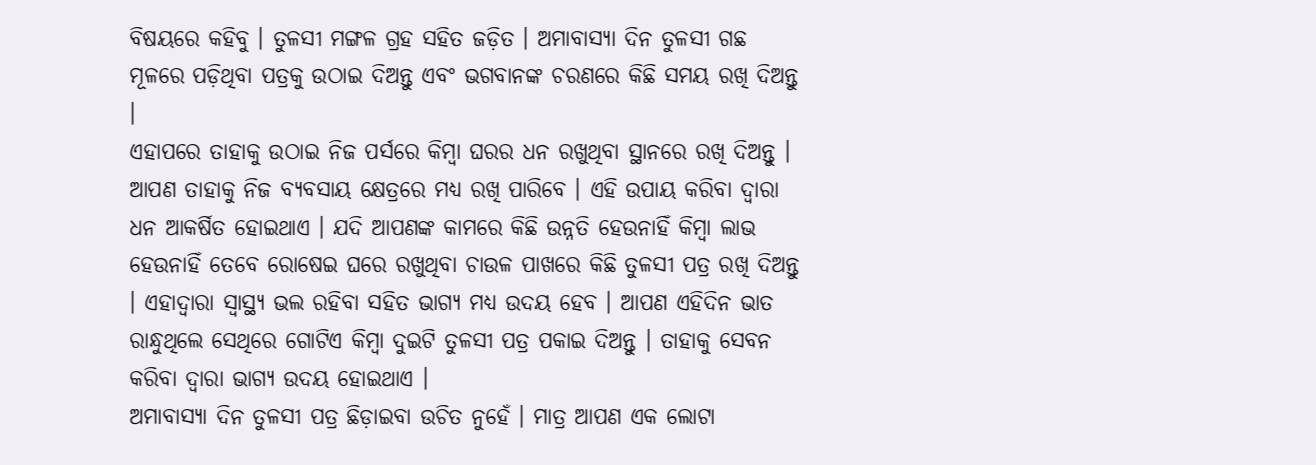ବିଷୟରେ କହିବୁ । ତୁଳସୀ ମଙ୍ଗଳ ଗ୍ରହ ସହିତ ଜଡ଼ିତ । ଅମାବାସ୍ୟା ଦିନ ତୁଳସୀ ଗଛ ମୂଳରେ ପଡ଼ିଥିବା ପତ୍ରକୁ ଉଠାଇ ଦିଅନ୍ତୁ ଏବଂ ଭଗବାନଙ୍କ ଚରଣରେ କିଛି ସମୟ ରଖି ଦିଅନ୍ତୁ ।
ଏହାପରେ ତାହାକୁ ଉଠାଇ ନିଜ ପର୍ସରେ କିମ୍ବା ଘରର ଧନ ରଖୁଥିବା ସ୍ଥାନରେ ରଖି ଦିଅନ୍ତୁ । ଆପଣ ତାହାକୁ ନିଜ ବ୍ୟବସାୟ କ୍ଷେତ୍ରରେ ମଧ୍ୟ ରଖି ପାରିବେ । ଏହି ଉପାୟ କରିବା ଦ୍ୱାରା ଧନ ଆକର୍ଷିତ ହୋଇଥାଏ । ଯଦି ଆପଣଙ୍କ କାମରେ କିଛି ଉନ୍ନତି ହେଉନାହିଁ କିମ୍ବା ଲାଭ ହେଉନାହିଁ ତେବେ ରୋଷେଇ ଘରେ ରଖୁଥିବା ଚାଉଳ ପାଖରେ କିଛି ତୁଳସୀ ପତ୍ର ରଖି ଦିଅନ୍ତୁ । ଏହାଦ୍ବାରା ସ୍ୱାସ୍ଥ୍ୟ ଭଲ ରହିବା ସହିତ ଭାଗ୍ୟ ମଧ୍ୟ ଉଦୟ ହେବ । ଆପଣ ଏହିଦିନ ଭାତ ରାନ୍ଧୁଥିଲେ ସେଥିରେ ଗୋଟିଏ କିମ୍ବା ଦୁଇଟି ତୁଳସୀ ପତ୍ର ପକାଇ ଦିଅନ୍ତୁ । ତାହାକୁ ସେବନ କରିବା ଦ୍ୱାରା ଭାଗ୍ୟ ଉଦୟ ହୋଇଥାଏ ।
ଅମାବାସ୍ୟା ଦିନ ତୁଳସୀ ପତ୍ର ଛିଡ଼ାଇବା ଉଚିତ ନୁହେଁ । ମାତ୍ର ଆପଣ ଏକ ଲୋଟା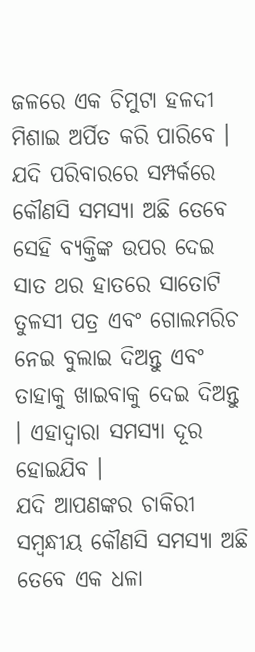ଜଳରେ ଏକ ଚିମୁଟା ହଳଦୀ ମିଶାଇ ଅର୍ପିତ କରି ପାରିବେ । ଯଦି ପରିବାରରେ ସମ୍ପର୍କରେ କୌଣସି ସମସ୍ୟା ଅଛି ତେବେ ସେହି ବ୍ୟକ୍ତିଙ୍କ ଉପର ଦେଇ ସାତ ଥର ହାତରେ ସାତୋଟି ତୁଳସୀ ପତ୍ର ଏବଂ ଗୋଲମରିଚ ନେଇ ବୁଲାଇ ଦିଅନ୍ତୁ ଏବଂ ତାହାକୁ ଖାଇବାକୁ ଦେଇ ଦିଅନ୍ତୁ । ଏହାଦ୍ବାରା ସମସ୍ୟା ଦୂର ହୋଇଯିବ ।
ଯଦି ଆପଣଙ୍କର ଚାକିରୀ ସମ୍ବନ୍ଧୀୟ କୌଣସି ସମସ୍ୟା ଅଛି ତେବେ ଏକ ଧଳା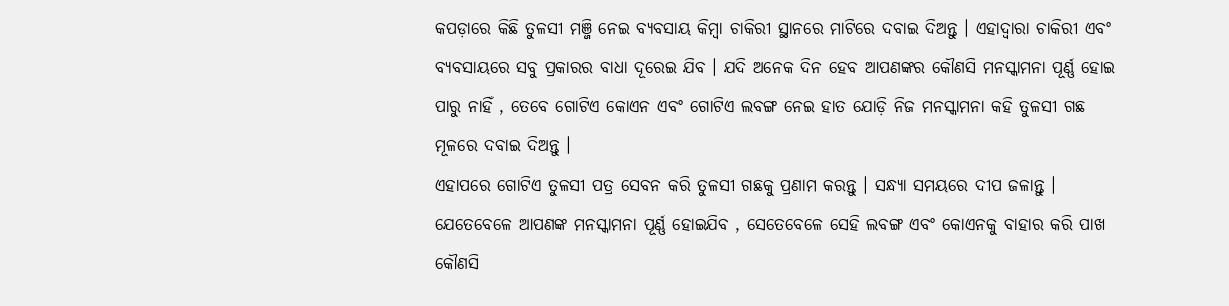କପଡ଼ାରେ କିଛି ତୁଳସୀ ମଞ୍ଜି ନେଇ ବ୍ୟବସାୟ କିମ୍ବା ଚାକିରୀ ସ୍ଥାନରେ ମାଟିରେ ଦବାଇ ଦିଅନ୍ତୁ । ଏହାଦ୍ବାରା ଚାକିରୀ ଏବଂ ବ୍ୟବସାୟରେ ସବୁ ପ୍ରକାରର ବାଧା ଦୂରେଇ ଯିବ । ଯଦି ଅନେକ ଦିନ ହେବ ଆପଣଙ୍କର କୌଣସି ମନସ୍କାମନା ପୂର୍ଣ୍ଣ ହୋଇ ପାରୁ ନାହିଁ , ତେବେ ଗୋଟିଏ କୋଏନ ଏବଂ ଗୋଟିଏ ଲବଙ୍ଗ ନେଇ ହାତ ଯୋଡ଼ି ନିଜ ମନସ୍କାମନା କହି ତୁଳସୀ ଗଛ ମୂଳରେ ଦବାଇ ଦିଅନ୍ତୁ ।
ଏହାପରେ ଗୋଟିଏ ତୁଳସୀ ପତ୍ର ସେବନ କରି ତୁଳସୀ ଗଛକୁ ପ୍ରଣାମ କରନ୍ତୁ । ସନ୍ଧ୍ୟା ସମୟରେ ଦୀପ ଜଳାନ୍ତୁ । ଯେତେବେଳେ ଆପଣଙ୍କ ମନସ୍କାମନା ପୂର୍ଣ୍ଣ ହୋଇଯିବ , ସେତେବେଳେ ସେହି ଲବଙ୍ଗ ଏବଂ କୋଏନକୁ ବାହାର କରି ପାଖ କୌଣସି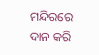ମନ୍ଦିରରେ ଦାନ କରି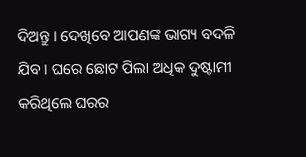ଦିଅନ୍ତୁ । ଦେଖିବେ ଆପଣଙ୍କ ଭାଗ୍ୟ ବଦଳି ଯିବ । ଘରେ ଛୋଟ ପିଲା ଅଧିକ ଦୁଷ୍ଟାମୀ କରିଥିଲେ ଘରର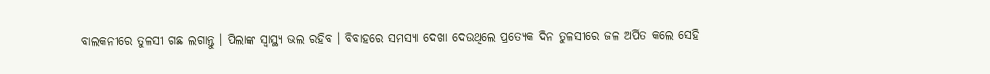ବାଲକନୀରେ ତୁଳସୀ ଗଛ ଲଗାନ୍ତୁ । ପିଲାଙ୍କ ସ୍ୱାସ୍ଥ୍ୟ ଭଲ ରହିବ । ବିବାହରେ ସମସ୍ୟା ଦେଖା ଦେଉଥିଲେ ପ୍ରତ୍ୟେକ ଦିନ ତୁଳସୀରେ ଜଳ ଅର୍ପିତ କଲେ ସେହି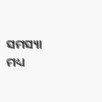ସମସ୍ୟା ମଧ୍ୟ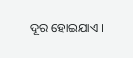ଦୂର ହୋଇଯାଏ ।